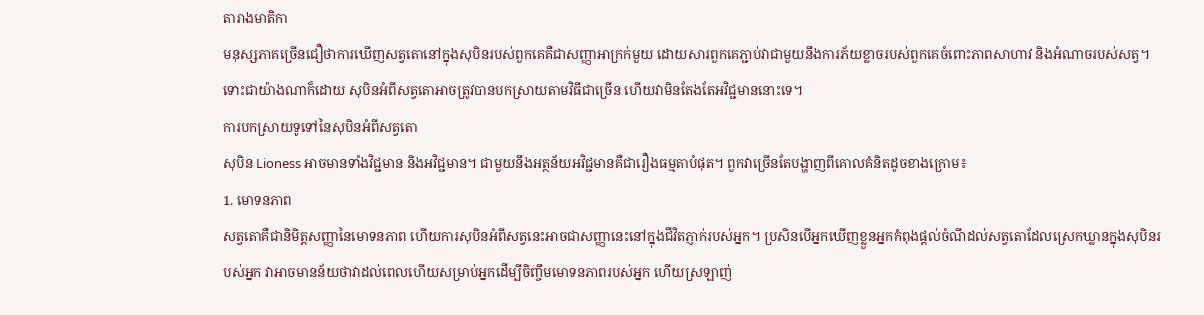តារាងមាតិកា
មនុស្សភាគច្រើនជឿថាការឃើញសត្វតោនៅក្នុងសុបិនរបស់ពួកគេគឺជាសញ្ញាអាក្រក់មួយ ដោយសារពួកគេភ្ជាប់វាជាមួយនឹងការភ័យខ្លាចរបស់ពួកគេចំពោះភាពសាហាវ និងអំណាចរបស់សត្វ។ ទោះជាយ៉ាងណាក៏ដោយ សុបិនអំពីសត្វតោអាចត្រូវបានបកស្រាយតាមវិធីជាច្រើន ហើយវាមិនតែងតែអវិជ្ជមាននោះទេ។
ការបកស្រាយទូទៅនៃសុបិនអំពីសត្វតោ
សុបិន Lioness អាចមានទាំងវិជ្ជមាន និងអវិជ្ជមាន។ ជាមួយនឹងអត្ថន័យអវិជ្ជមានគឺជារឿងធម្មតាបំផុត។ ពួកវាច្រើនតែបង្ហាញពីគោលគំនិតដូចខាងក្រោម៖
1. មោទនភាព
សត្វតោគឺជានិមិត្តសញ្ញានៃមោទនភាព ហើយការសុបិនអំពីសត្វនេះអាចជាសញ្ញានេះនៅក្នុងជីវិតភ្ញាក់របស់អ្នក។ ប្រសិនបើអ្នកឃើញខ្លួនអ្នកកំពុងផ្តល់ចំណីដល់សត្វតោដែលស្រេកឃ្លានក្នុងសុបិនរបស់អ្នក វាអាចមានន័យថាវាដល់ពេលហើយសម្រាប់អ្នកដើម្បីចិញ្ចឹមមោទនភាពរបស់អ្នក ហើយស្រឡាញ់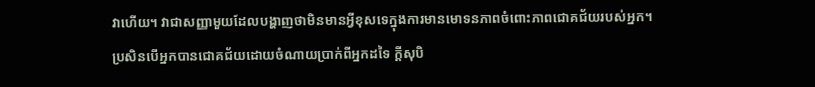វាហើយ។ វាជាសញ្ញាមួយដែលបង្ហាញថាមិនមានអ្វីខុសទេក្នុងការមានមោទនភាពចំពោះភាពជោគជ័យរបស់អ្នក។
ប្រសិនបើអ្នកបានជោគជ័យដោយចំណាយប្រាក់ពីអ្នកដទៃ ក្តីសុបិ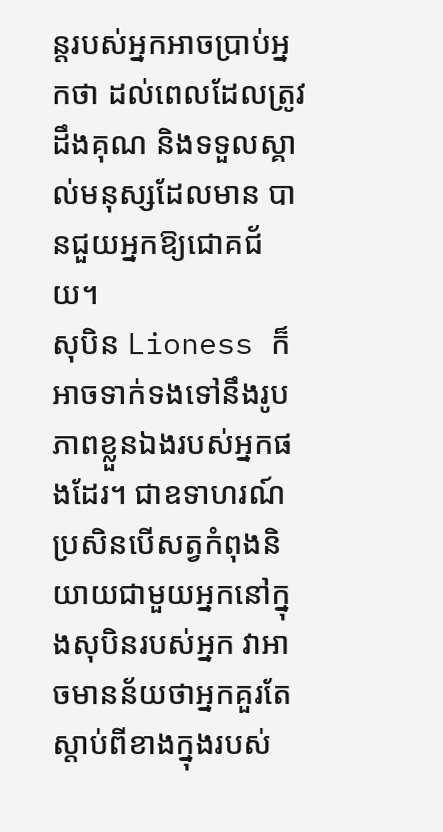ន្តរបស់អ្នកអាចប្រាប់អ្នកថា ដល់ពេលដែលត្រូវដឹងគុណ និងទទួលស្គាល់មនុស្សដែលមាន បានជួយអ្នកឱ្យជោគជ័យ។
សុបិន Lioness ក៏អាចទាក់ទងទៅនឹងរូបភាពខ្លួនឯងរបស់អ្នកផងដែរ។ ជាឧទាហរណ៍ ប្រសិនបើសត្វកំពុងនិយាយជាមួយអ្នកនៅក្នុងសុបិនរបស់អ្នក វាអាចមានន័យថាអ្នកគួរតែស្តាប់ពីខាងក្នុងរបស់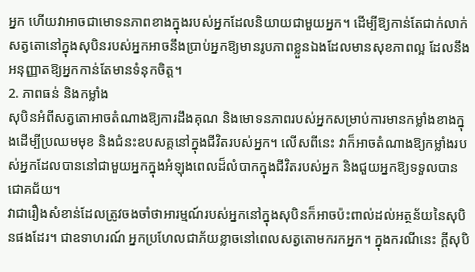អ្នក ហើយវាអាចជាមោទនភាពខាងក្នុងរបស់អ្នកដែលនិយាយជាមួយអ្នក។ ដើម្បីឱ្យកាន់តែជាក់លាក់ សត្វតោនៅក្នុងសុបិនរបស់អ្នកអាចនឹងប្រាប់អ្នកឱ្យមានរូបភាពខ្លួនឯងដែលមានសុខភាពល្អ ដែលនឹងអនុញ្ញាតឱ្យអ្នកកាន់តែមានទំនុកចិត្ត។
2. ភាពធន់ និងកម្លាំង
សុបិនអំពីសត្វតោអាចតំណាងឱ្យការដឹងគុណ និងមោទនភាពរបស់អ្នកសម្រាប់ការមានកម្លាំងខាងក្នុងដើម្បីប្រឈមមុខ និងជំនះឧបសគ្គនៅក្នុងជីវិតរបស់អ្នក។ លើសពីនេះ វាក៏អាចតំណាងឱ្យកម្លាំងរបស់អ្នកដែលបាននៅជាមួយអ្នកក្នុងអំឡុងពេលដ៏លំបាកក្នុងជីវិតរបស់អ្នក និងជួយអ្នកឱ្យទទួលបានជោគជ័យ។
វាជារឿងសំខាន់ដែលត្រូវចងចាំថាអារម្មណ៍របស់អ្នកនៅក្នុងសុបិនក៏អាចប៉ះពាល់ដល់អត្ថន័យនៃសុបិនផងដែរ។ ជាឧទាហរណ៍ អ្នកប្រហែលជាភ័យខ្លាចនៅពេលសត្វតោមករកអ្នក។ ក្នុងករណីនេះ ក្តីសុបិ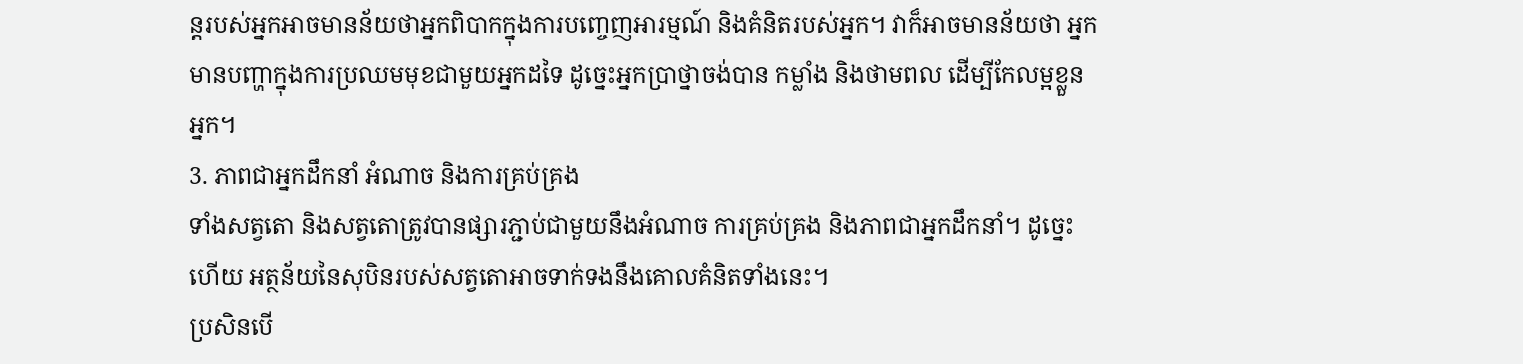ន្តរបស់អ្នកអាចមានន័យថាអ្នកពិបាកក្នុងការបញ្ចេញអារម្មណ៍ និងគំនិតរបស់អ្នក។ វាក៏អាចមានន័យថា អ្នកមានបញ្ហាក្នុងការប្រឈមមុខជាមួយអ្នកដទៃ ដូច្នេះអ្នកប្រាថ្នាចង់បាន កម្លាំង និងថាមពល ដើម្បីកែលម្អខ្លួនអ្នក។
3. ភាពជាអ្នកដឹកនាំ អំណាច និងការគ្រប់គ្រង
ទាំងសត្វតោ និងសត្វតោត្រូវបានផ្សារភ្ជាប់ជាមួយនឹងអំណាច ការគ្រប់គ្រង និងភាពជាអ្នកដឹកនាំ។ ដូច្នេះហើយ អត្ថន័យនៃសុបិនរបស់សត្វតោអាចទាក់ទងនឹងគោលគំនិតទាំងនេះ។
ប្រសិនបើ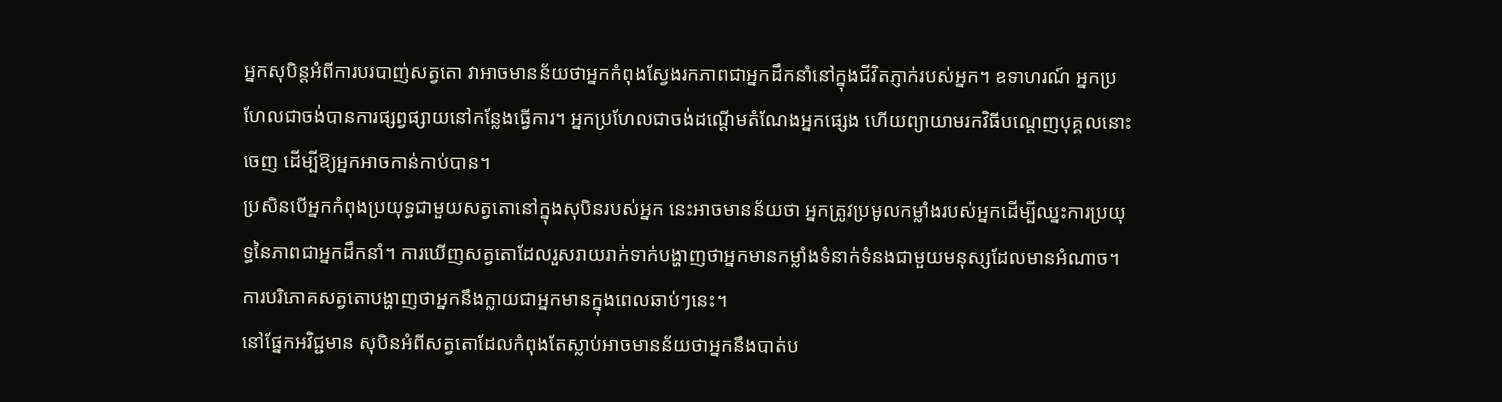អ្នកសុបិន្តអំពីការបរបាញ់សត្វតោ វាអាចមានន័យថាអ្នកកំពុងស្វែងរកភាពជាអ្នកដឹកនាំនៅក្នុងជីវិតភ្ញាក់របស់អ្នក។ ឧទាហរណ៍ អ្នកប្រហែលជាចង់បានការផ្សព្វផ្សាយនៅកន្លែងធ្វើការ។ អ្នកប្រហែលជាចង់ដណ្ដើមតំណែងអ្នកផ្សេង ហើយព្យាយាមរកវិធីបណ្តេញបុគ្គលនោះចេញ ដើម្បីឱ្យអ្នកអាចកាន់កាប់បាន។
ប្រសិនបើអ្នកកំពុងប្រយុទ្ធជាមួយសត្វតោនៅក្នុងសុបិនរបស់អ្នក នេះអាចមានន័យថា អ្នកត្រូវប្រមូលកម្លាំងរបស់អ្នកដើម្បីឈ្នះការប្រយុទ្ធនៃភាពជាអ្នកដឹកនាំ។ ការឃើញសត្វតោដែលរួសរាយរាក់ទាក់បង្ហាញថាអ្នកមានកម្លាំងទំនាក់ទំនងជាមួយមនុស្សដែលមានអំណាច។ ការបរិភោគសត្វតោបង្ហាញថាអ្នកនឹងក្លាយជាអ្នកមានក្នុងពេលឆាប់ៗនេះ។
នៅផ្នែកអវិជ្ជមាន សុបិនអំពីសត្វតោដែលកំពុងតែស្លាប់អាចមានន័យថាអ្នកនឹងបាត់ប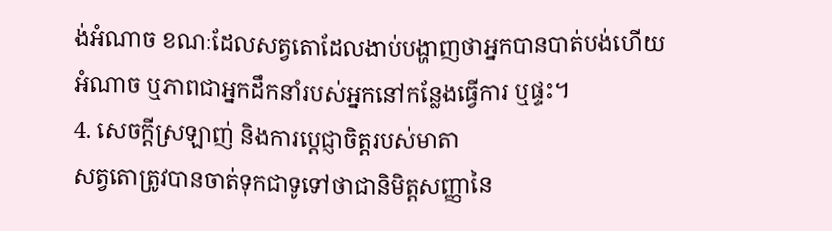ង់អំណាច ខណៈដែលសត្វតោដែលងាប់បង្ហាញថាអ្នកបានបាត់បង់ហើយ អំណាច ឬភាពជាអ្នកដឹកនាំរបស់អ្នកនៅកន្លែងធ្វើការ ឬផ្ទះ។
4. សេចក្តីស្រឡាញ់ និងការប្តេជ្ញាចិត្តរបស់មាតា
សត្វតោត្រូវបានចាត់ទុកជាទូទៅថាជានិមិត្តសញ្ញានៃ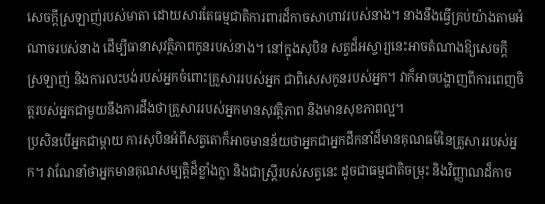សេចក្តីស្រឡាញ់របស់មាតា ដោយសារតែធម្មជាតិការពារដ៏កាចសាហាវរបស់នាង។ នាងនឹងធ្វើគ្រប់យ៉ាងតាមអំណាចរបស់នាង ដើម្បីធានាសុវត្ថិភាពកូនរបស់នាង។ នៅក្នុងសុបិន សត្វដ៏អស្ចារ្យនេះអាចតំណាងឱ្យសេចក្តីស្រឡាញ់ និងការលះបង់របស់អ្នកចំពោះគ្រួសាររបស់អ្នក ជាពិសេសកូនរបស់អ្នក។ វាក៏អាចបង្ហាញពីការពេញចិត្តរបស់អ្នកជាមួយនឹងការដឹងថាគ្រួសាររបស់អ្នកមានសុវត្ថិភាព និងមានសុខភាពល្អ។
ប្រសិនបើអ្នកជាម្តាយ ការសុបិនអំពីសត្វតោក៏អាចមានន័យថាអ្នកជាអ្នកដឹកនាំដ៏មានគុណធម៌នៃគ្រួសាររបស់អ្នក។ វាណែនាំថាអ្នកមានគុណសម្បត្តិដ៏ខ្លាំងក្លា និងជាស្ត្រីរបស់សត្វនេះ ដូចជាធម្មជាតិចម្រុះ និងវិញ្ញាណដ៏កាច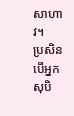សាហាវ។
ប្រសិនបើអ្នកសុបិ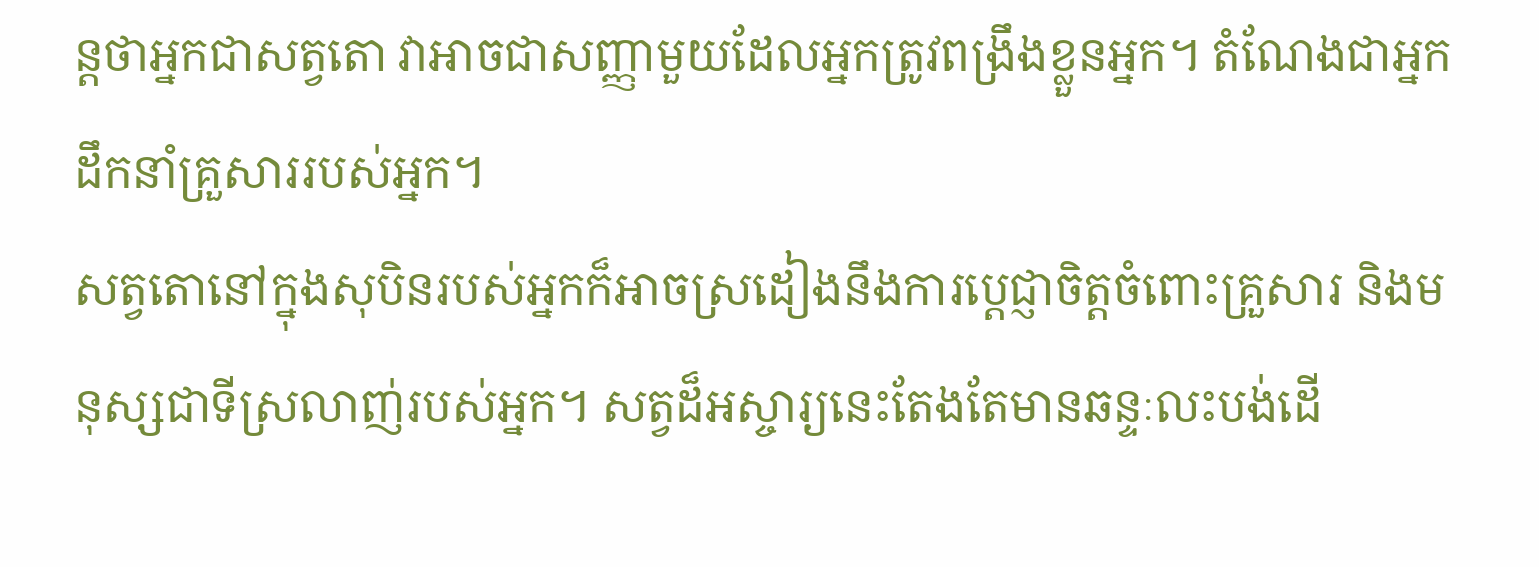ន្តថាអ្នកជាសត្វតោ វាអាចជាសញ្ញាមួយដែលអ្នកត្រូវពង្រឹងខ្លួនអ្នក។ តំណែងជាអ្នកដឹកនាំគ្រួសាររបស់អ្នក។
សត្វតោនៅក្នុងសុបិនរបស់អ្នកក៏អាចស្រដៀងនឹងការប្តេជ្ញាចិត្តចំពោះគ្រួសារ និងមនុស្សជាទីស្រលាញ់របស់អ្នក។ សត្វដ៏អស្ចារ្យនេះតែងតែមានឆន្ទៈលះបង់ដើ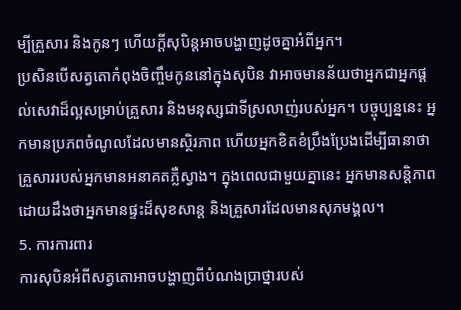ម្បីគ្រួសារ និងកូនៗ ហើយក្តីសុបិន្តអាចបង្ហាញដូចគ្នាអំពីអ្នក។
ប្រសិនបើសត្វតោកំពុងចិញ្ចឹមកូននៅក្នុងសុបិន វាអាចមានន័យថាអ្នកជាអ្នកផ្តល់សេវាដ៏ល្អសម្រាប់គ្រួសារ និងមនុស្សជាទីស្រលាញ់របស់អ្នក។ បច្ចុប្បន្ននេះ អ្នកមានប្រភពចំណូលដែលមានស្ថិរភាព ហើយអ្នកខិតខំប្រឹងប្រែងដើម្បីធានាថាគ្រួសាររបស់អ្នកមានអនាគតភ្លឺស្វាង។ ក្នុងពេលជាមួយគ្នានេះ អ្នកមានសន្តិភាពដោយដឹងថាអ្នកមានផ្ទះដ៏សុខសាន្ត និងគ្រួសារដែលមានសុភមង្គល។
5. ការការពារ
ការសុបិនអំពីសត្វតោអាចបង្ហាញពីបំណងប្រាថ្នារបស់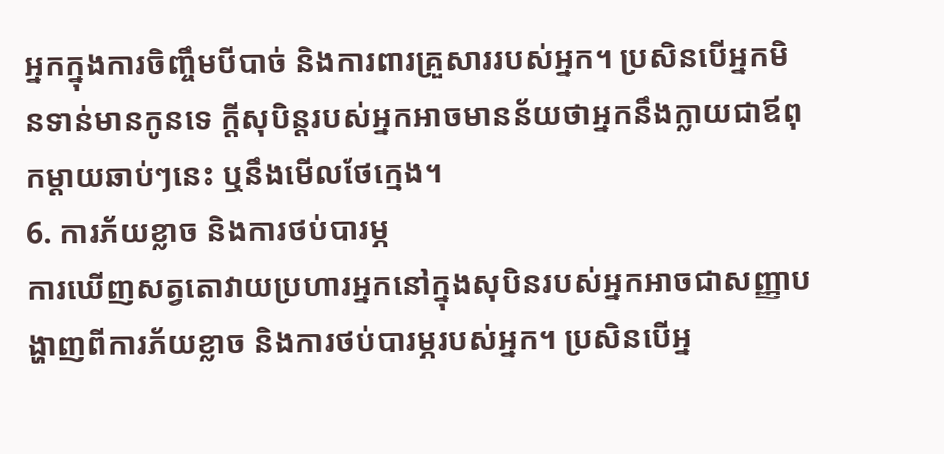អ្នកក្នុងការចិញ្ចឹមបីបាច់ និងការពារគ្រួសាររបស់អ្នក។ ប្រសិនបើអ្នកមិនទាន់មានកូនទេ ក្តីសុបិន្តរបស់អ្នកអាចមានន័យថាអ្នកនឹងក្លាយជាឪពុកម្តាយឆាប់ៗនេះ ឬនឹងមើលថែក្មេង។
6. ការភ័យខ្លាច និងការថប់បារម្ភ
ការឃើញសត្វតោវាយប្រហារអ្នកនៅក្នុងសុបិនរបស់អ្នកអាចជាសញ្ញាបង្ហាញពីការភ័យខ្លាច និងការថប់បារម្ភរបស់អ្នក។ ប្រសិនបើអ្ន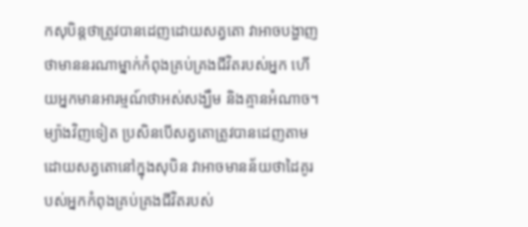កសុបិន្តថាត្រូវបានដេញដោយសត្វតោ វាអាចបង្ហាញថាមាននរណាម្នាក់កំពុងគ្រប់គ្រងជីវិតរបស់អ្នក ហើយអ្នកមានអារម្មណ៍ថាអស់សង្ឃឹម និងគ្មានអំណាច។ ម្យ៉ាងវិញទៀត ប្រសិនបើសត្វតោត្រូវបានដេញតាមដោយសត្វតោនៅក្នុងសុបិន វាអាចមានន័យថាដៃគូរបស់អ្នកកំពុងគ្រប់គ្រងជីវិតរបស់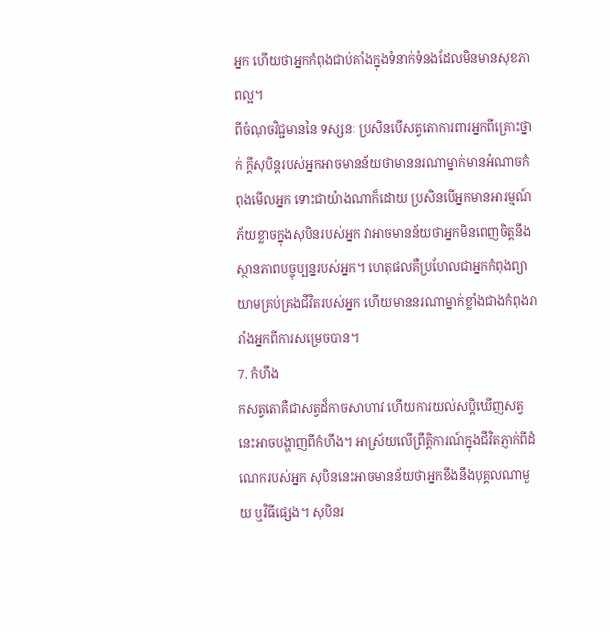អ្នក ហើយថាអ្នកកំពុងជាប់គាំងក្នុងទំនាក់ទំនងដែលមិនមានសុខភាពល្អ។
ពីចំណុចវិជ្ជមាននៃ ទស្សនៈ ប្រសិនបើសត្វតោការពារអ្នកពីគ្រោះថ្នាក់ ក្តីសុបិន្តរបស់អ្នកអាចមានន័យថាមាននរណាម្នាក់មានអំណាចកំពុងមើលអ្នក ទោះជាយ៉ាងណាក៏ដោយ ប្រសិនបើអ្នកមានអារម្មណ៍ភ័យខ្លាចក្នុងសុបិនរបស់អ្នក វាអាចមានន័យថាអ្នកមិនពេញចិត្តនឹងស្ថានភាពបច្ចុប្បន្នរបស់អ្នក។ ហេតុផលគឺប្រហែលជាអ្នកកំពុងព្យាយាមគ្រប់គ្រងជីវិតរបស់អ្នក ហើយមាននរណាម្នាក់ខ្លាំងជាងកំពុងរារាំងអ្នកពីការសម្រេចបាន។
7. កំហឹង
កសត្វតោគឺជាសត្វដ៏កាចសាហាវ ហើយការយល់សប្តិឃើញសត្វនេះអាចបង្ហាញពីកំហឹង។ អាស្រ័យលើព្រឹត្តិការណ៍ក្នុងជីវិតភ្ញាក់ពីដំណេករបស់អ្នក សុបិននេះអាចមានន័យថាអ្នកខឹងនឹងបុគ្គលណាមួយ ឬវិធីផ្សេង។ សុបិនរ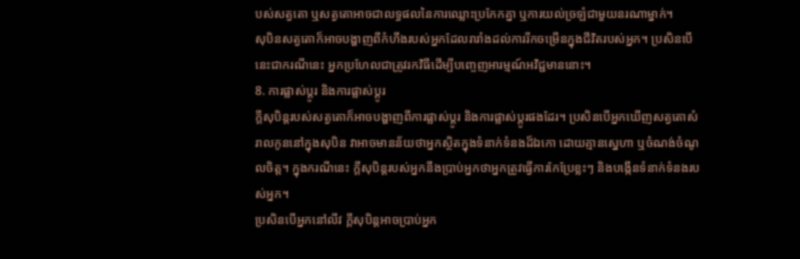បស់សត្វតោ ឬសត្វតោអាចជាលទ្ធផលនៃការឈ្លោះប្រកែកគ្នា ឬការយល់ច្រឡំជាមួយនរណាម្នាក់។
សុបិនសត្វតោក៏អាចបង្ហាញពីកំហឹងរបស់អ្នកដែលរារាំងដល់ការរីកចម្រើនក្នុងជីវិតរបស់អ្នក។ ប្រសិនបើនេះជាករណីនេះ អ្នកប្រហែលជាត្រូវរកវិធីដើម្បីបញ្ចេញអារម្មណ៍អវិជ្ជមាននោះ។
8. ការផ្លាស់ប្តូរ និងការផ្លាស់ប្តូរ
ក្តីសុបិន្តរបស់សត្វតោក៏អាចបង្ហាញពីការផ្លាស់ប្តូរ និងការផ្លាស់ប្តូរផងដែរ។ ប្រសិនបើអ្នកឃើញសត្វតោសំរាលកូននៅក្នុងសុបិន វាអាចមានន័យថាអ្នកស្ថិតក្នុងទំនាក់ទំនងដ៏ឯកោ ដោយគ្មានស្នេហា ឬចំណង់ចំណូលចិត្ត។ ក្នុងករណីនេះ ក្តីសុបិន្តរបស់អ្នកនឹងប្រាប់អ្នកថាអ្នកត្រូវធ្វើការកែប្រែខ្លះៗ និងបង្កើនទំនាក់ទំនងរបស់អ្នក។
ប្រសិនបើអ្នកនៅលីវ ក្តីសុបិន្តអាចប្រាប់អ្នក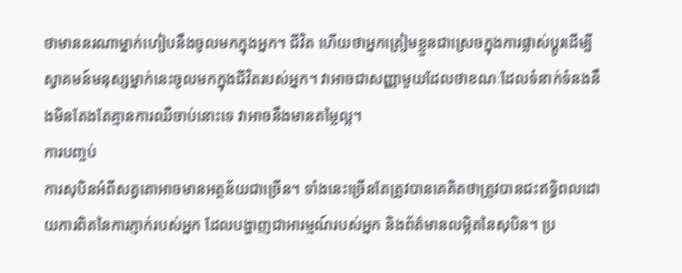ថាមាននរណាម្នាក់ហៀបនឹងចូលមកក្នុងអ្នក។ ជីវិត ហើយថាអ្នកត្រៀមខ្លួនជាស្រេចក្នុងការផ្លាស់ប្តូរដើម្បីស្វាគមន៍មនុស្សម្នាក់នេះចូលមកក្នុងជីវិតរបស់អ្នក។ វាអាចជាសញ្ញាមួយដែលថាខណៈដែលទំនាក់ទំនងនឹងមិនតែងតែគ្មានការឈឺចាប់នោះទេ វាអាចនឹងមានតម្លៃល្អ។
ការបញ្ចប់
ការសុបិនអំពីសត្វតោអាចមានអត្ថន័យជាច្រើន។ ទាំងនេះច្រើនតែត្រូវបានគេគិតថាត្រូវបានជះឥទ្ធិពលដោយការពិតនៃការភ្ញាក់របស់អ្នក ដែលបង្ហាញជាអារម្មណ៍របស់អ្នក និងព័ត៌មានលម្អិតនៃសុបិន។ ប្រ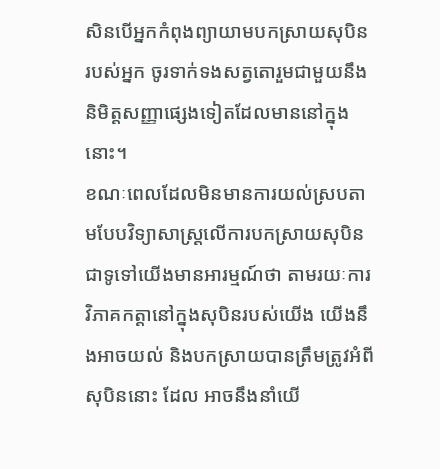សិនបើអ្នកកំពុងព្យាយាមបកស្រាយសុបិនរបស់អ្នក ចូរទាក់ទងសត្វតោរួមជាមួយនឹងនិមិត្តសញ្ញាផ្សេងទៀតដែលមាននៅក្នុងនោះ។
ខណៈពេលដែលមិនមានការយល់ស្របតាមបែបវិទ្យាសាស្ត្រលើការបកស្រាយសុបិន ជាទូទៅយើងមានអារម្មណ៍ថា តាមរយៈការវិភាគកត្តានៅក្នុងសុបិនរបស់យើង យើងនឹងអាចយល់ និងបកស្រាយបានត្រឹមត្រូវអំពីសុបិននោះ ដែល អាចនឹងនាំយើ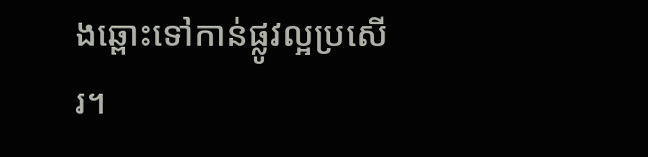ងឆ្ពោះទៅកាន់ផ្លូវល្អប្រសើរ។